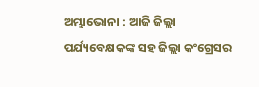ଅମ୍ଭାଭୋନା : ଆଜି ଜିଲ୍ଲା ପର୍ଯ୍ୟବେକ୍ଷକଙ୍କ ସହ ଜିଲ୍ଲା କଂଗ୍ରେସର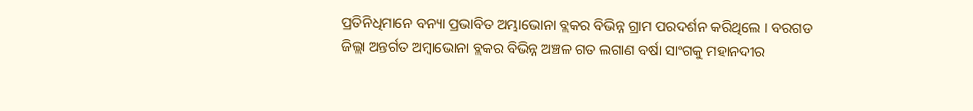ପ୍ରତିନିଧିମାନେ ବନ୍ୟା ପ୍ରଭାବିତ ଅମ୍ଭାଭୋନା ବ୍ଲକର ବିଭିନ୍ନ ଗ୍ରାମ ପରଦର୍ଶନ କରିଥିଲେ । ବରଗଡ ଜିଲ୍ଲା ଅନ୍ତର୍ଗତ ଅମ୍ବାଭୋନା ବ୍ଲକର ବିଭିନ୍ନ ଅଞ୍ଚଳ ଗତ ଲଗାଣ ବର୍ଷା ସାଂଗକୁ ମହାନଦୀର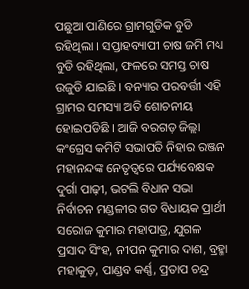ପଛୁଆ ପାଣିରେ ଗ୍ରାମଗୁଡିକ ବୁଡି ରହିଥିଲା । ସପ୍ତାହବ୍ୟାପୀ ଚାଷ ଜମି ମଧ୍ୟ ବୁଡି ରହିଥିଲା, ଫଳରେ ସମସ୍ତ ଚାଷ ଉଜୁଡି ଯାଇଛି । ବନ୍ୟାର ପରବର୍ତ୍ତୀ ଏହି ଗ୍ରାମର ସମସ୍ୟା ଅତି ଶୋଚନୀୟ ହୋଇପଡିଛି । ଆଜି ବରଗଡ଼ ଜିଲ୍ଲା କଂଗ୍ରେସ କମିଟି ସଭାପତି ନିହାର ରଞ୍ଜନ ମହାନନ୍ଦଙ୍କ ନେତୃତ୍ୱରେ ପର୍ଯ୍ୟବେକ୍ଷକ ଦୁର୍ଗା ପାଢ଼ୀ, ଭଟଲି ବିଧାନ ସଭା ନିର୍ବାଚନ ମଣ୍ଡଳୀର ଗତ ବିଧାୟକ ପ୍ରାର୍ଥୀ ସରୋଜ କୁମାର ମହାପାତ୍ର, ଯୁଗଳ ପ୍ରସାଦ ସିଂହ, ନୀପନ କୁମାର ଦାଶ, ବ୍ରହ୍ମା ମହାକୁଡ଼, ପାଣ୍ଡବ କର୍ଣ୍ଣ, ପ୍ରତାପ ଚନ୍ଦ୍ର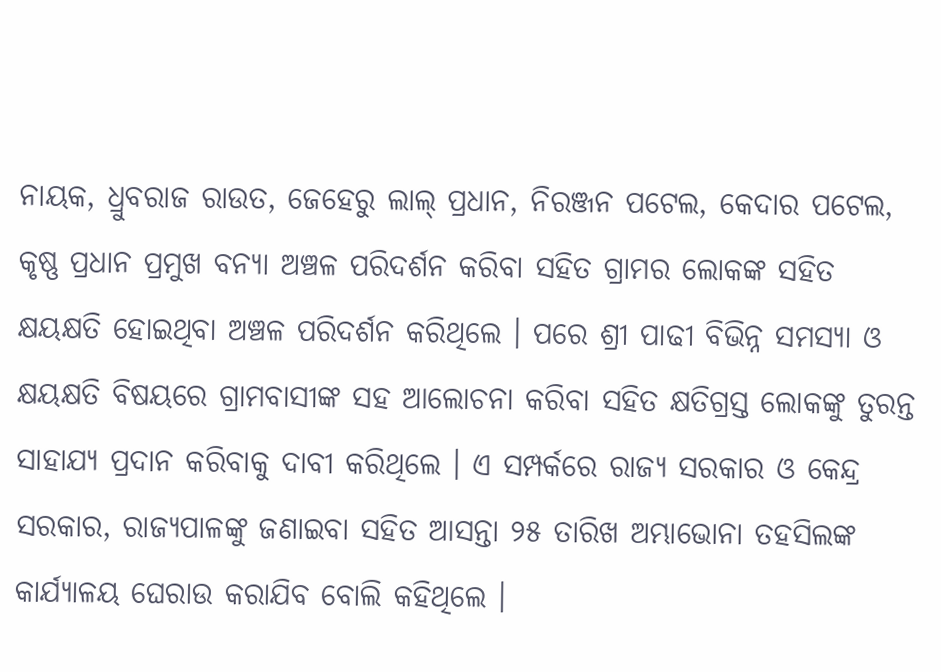ନାୟକ, ଧ୍ରୁବରାଜ ରାଉତ, ଜେହେରୁ ଲାଲ୍ ପ୍ରଧାନ, ନିରଞ୍ଜନ ପଟେଲ, କେଦାର ପଟେଲ, କୃଷ୍ଣ ପ୍ରଧାନ ପ୍ରମୁଖ ବନ୍ୟା ଅଞ୍ଚଳ ପରିଦର୍ଶନ କରିବା ସହିତ ଗ୍ରାମର ଲୋକଙ୍କ ସହିତ କ୍ଷୟକ୍ଷତି ହୋଇଥିବା ଅଞ୍ଚଳ ପରିଦର୍ଶନ କରିଥିଲେ । ପରେ ଶ୍ରୀ ପାଢୀ ବିଭିନ୍ନ ସମସ୍ୟା ଓ କ୍ଷୟକ୍ଷତି ବିଷୟରେ ଗ୍ରାମବାସୀଙ୍କ ସହ ଆଲୋଚନା କରିବା ସହିତ କ୍ଷତିଗ୍ରସ୍ତ ଲୋକଙ୍କୁ ତୁରନ୍ତ ସାହାଯ୍ୟ ପ୍ରଦାନ କରିବାକୁ ଦାବୀ କରିଥିଲେ । ଏ ସମ୍ପର୍କରେ ରାଜ୍ୟ ସରକାର ଓ କେନ୍ଦ୍ର ସରକାର, ରାଜ୍ୟପାଳଙ୍କୁ ଜଣାଇବା ସହିତ ଆସନ୍ତା ୨୫ ତାରିଖ ଅମ୍ଭାଭୋନା ତହସିଲଙ୍କ କାର୍ଯ୍ୟାଳୟ ଘେରାଉ କରାଯିବ ବୋଲି କହିଥିଲେ ।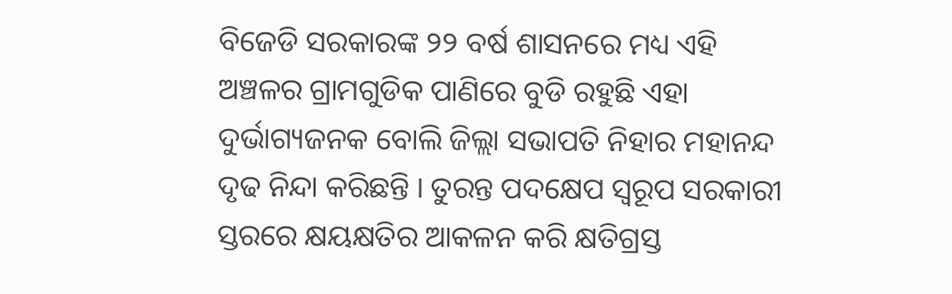ବିଜେଡି ସରକାରଙ୍କ ୨୨ ବର୍ଷ ଶାସନରେ ମଧ୍ୟ ଏହି ଅଞ୍ଚଳର ଗ୍ରାମଗୁଡିକ ପାଣିରେ ବୁଡି ରହୁଛି ଏହା ଦୁର୍ଭାଗ୍ୟଜନକ ବୋଲି ଜିଲ୍ଲା ସଭାପତି ନିହାର ମହାନନ୍ଦ ଦୃଢ ନିନ୍ଦା କରିଛନ୍ତି । ତୁରନ୍ତ ପଦକ୍ଷେପ ସ୍ୱରୂପ ସରକାରୀ ସ୍ତରରେ କ୍ଷୟକ୍ଷତିର ଆକଳନ କରି କ୍ଷତିଗ୍ରସ୍ତ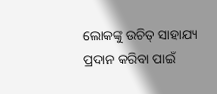ଲୋକଙ୍କୁ ଉଚିତ୍ ସାହାଯ୍ୟ ପ୍ରଦାନ କରିବା ପାଇଁ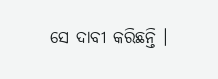ସେ ଦାବୀ କରିଛନ୍ତି ।